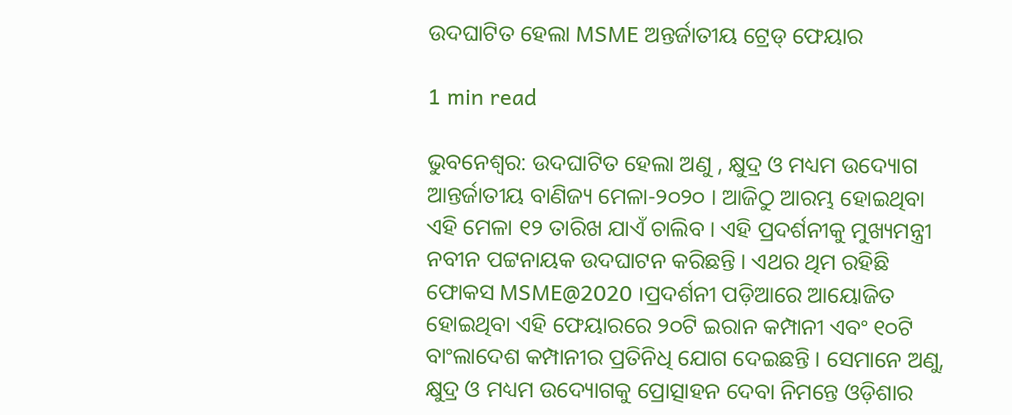ଉଦଘାଟିତ ହେଲା MSME ଅନ୍ତର୍ଜାତୀୟ ଟ୍ରେଡ୍ ଫେୟାର

1 min read

ଭୁବନେଶ୍ୱର: ଉଦଘାଟିତ ହେଲା ଅଣୁ , କ୍ଷୁଦ୍ର ଓ ମଧ୍ୟମ ଉଦ୍ୟୋଗ ଆନ୍ତର୍ଜାତୀୟ ବାଣିଜ୍ୟ ମେଳା-୨୦୨୦ । ଆଜିଠୁ ଆରମ୍ଭ ହୋଇଥିବା ଏହି ମେଳା ୧୨ ତାରିଖ ଯାଏଁ ଚାଲିବ । ଏହି ପ୍ରଦର୍ଶନୀକୁ ମୁଖ୍ୟମନ୍ତ୍ରୀ ନବୀନ ପଟ୍ଟନାୟକ ଉଦଘାଟନ କରିଛନ୍ତି । ଏଥର ଥିମ ରହିଛି ଫୋକସ MSME@2020 ।ପ୍ରଦର୍ଶନୀ ପଡ଼ିଆରେ ଆୟୋଜିତ ହୋଇଥିବା ଏହି ଫେୟାରରେ ୨୦ଟି ଇରାନ କମ୍ପାନୀ ଏବଂ ୧୦ଟି ବାଂଲାଦେଶ କମ୍ପାନୀର ପ୍ରତିନିଧି ଯୋଗ ଦେଇଛନ୍ତି । ସେମାନେ ଅଣୁ, କ୍ଷୁଦ୍ର ଓ ମଧ୍ୟମ ଉଦ୍ୟୋଗକୁ ପ୍ରୋତ୍ସାହନ ଦେବା ନିମନ୍ତେ ଓଡ଼ିଶାର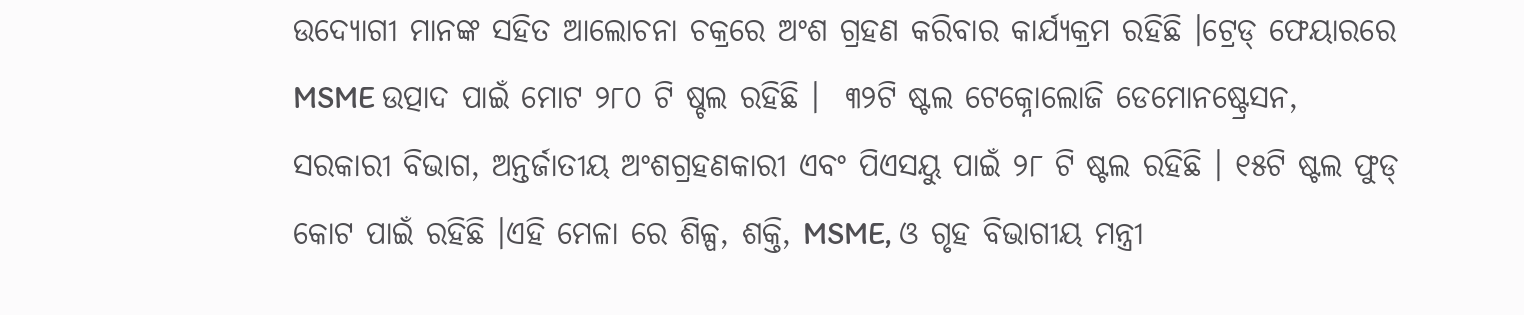ଉଦ୍ୟୋଗୀ ମାନଙ୍କ ସହିତ ଆଲୋଚନା ଚକ୍ରରେ ଅଂଶ ଗ୍ରହଣ କରିବାର କାର୍ଯ୍ୟକ୍ରମ ରହିଛି ।ଟ୍ରେଡ୍ ଫେୟାରରେ MSME ଉତ୍ପାଦ ପାଇଁ ମୋଟ ୨୮୦ ଟି ଷ୍ଚଲ ରହିଛି ।  ୩୨ଟି ଷ୍ଟଲ ଟେକ୍ନୋଲୋଜି ଡେମୋନଷ୍ଟ୍ରେସନ, ସରକାରୀ ବିଭାଗ, ଅନ୍ତର୍ଜାତୀୟ ଅଂଶଗ୍ରହଣକାରୀ ଏବଂ ପିଏସୟୁ ପାଇଁ ୨୮ ଟି ଷ୍ଟଲ ରହିଛି । ୧୫ଟି ଷ୍ଟଲ ଫୁଡ୍ କୋଟ ପାଇଁ ରହିଛି ।ଏହି ମେଳା ରେ ଶିଳ୍ପ, ଶକ୍ତି, MSME, ଓ ଗୃହ ବିଭାଗୀୟ ମନ୍ତ୍ରୀ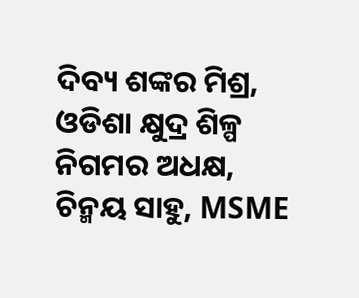ଦିବ୍ୟ ଶଙ୍କର ମିଶ୍ର, ଓଡିଶା କ୍ଷୁଦ୍ର ଶିଳ୍ପ ନିଗମର ଅଧକ୍ଷ, ଚିନ୍ମୟ ସାହୁ, MSME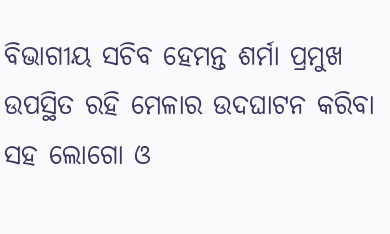ବିଭାଗୀୟ ସଚିବ ହେମନ୍ତ ଶର୍ମା ପ୍ରମୁଖ ଉପସ୍ଥିତ ରହି ମେଳାର ଉଦଘାଟନ କରିବା ସହ ଲୋଗୋ ଓ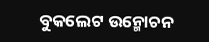ବୁକଲେଟ ଉନ୍ମୋଚନ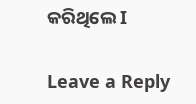କରିଥିଲେ I

Leave a Reply